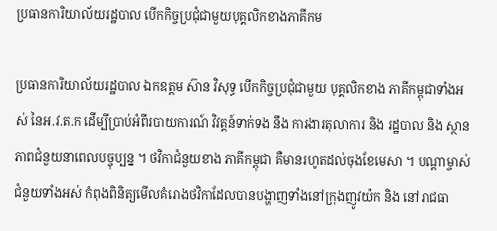ប្រធានការិយាល័យរដ្ឋបាល បើកកិច្ចប្រជុំជាមួយបុគ្គលិកខាងភាគីកម

ប្រធានការិយាល័យរដ្ឋបាល ឯកឧត្ដម ស៊ាន វិសុទ្ធ បើកកិច្ចប្រជុំជាមួយ បុគ្គលិកខាង ភាគីកម្ពុជាទាំងអស់ នៃអ.វ.ត.ក ដើម្បីប្រាប់អំពីរបាយការណ៍ វិវត្ដន៍ទាក់ទង នឹង ការងារតុលាការ និង រដ្ឋបាល និង ស្ថានភាពជំនួយនាពេលបច្ចុប្បន្ន ។ ថវិកាជំនួយខាង ភាគីកម្ពុជា គឺមានរហូតដល់ចុងខែមេសា ។ បណ្ដាម្ចាស់ជំនួយទាំងអស់ កំពុងពិនិត្យមើលគំរោងថវិកាដែលបានបង្ហាញទាំងនៅក្រុងញូវយ៉ក និង នៅរាជធា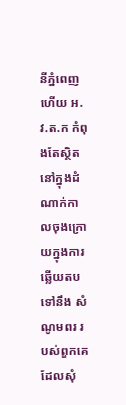នីភ្នំពេញ ហើយ អ.វ.ត.ក កំពុងតែស្ថិតនៅក្នុងដំណាក់កាលចុងក្រោយក្នុងការឆ្លើយតបទៅនឹង សំណូមពរ របស់ពួកគេ ដែលសុំ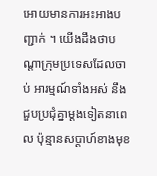អោយមានការអះអាងបញ្ជាក់ ។ យើងដឹងថាបណ្ដាក្រុមប្រទេសដែលចាប់ អារម្មណ៍ទាំងអស់ នឹង ជួបប្រជុំគ្នាម្ដងទៀតនាពេល ប៉ុន្មានសប្ដាហ៍ខាងមុខ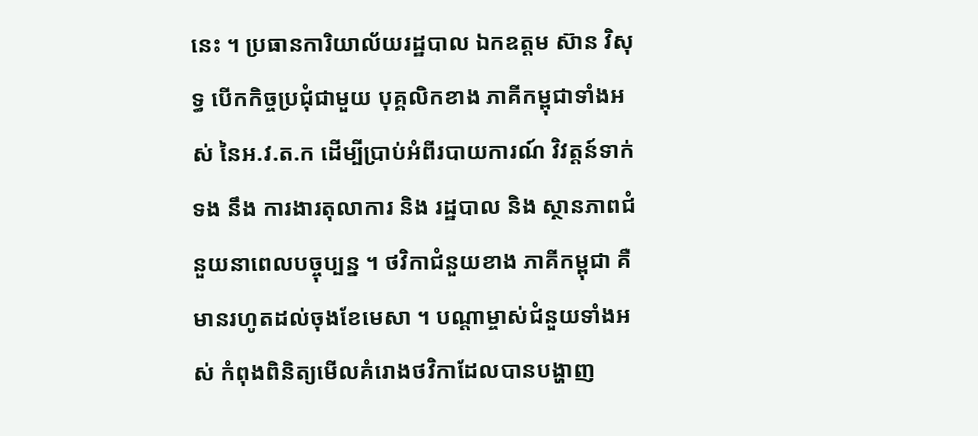នេះ ។ ប្រធានការិយាល័យរដ្ឋបាល ឯកឧត្ដម ស៊ាន វិសុទ្ធ បើកកិច្ចប្រជុំជាមួយ បុគ្គលិកខាង ភាគីកម្ពុជាទាំងអស់ នៃអ.វ.ត.ក ដើម្បីប្រាប់អំពីរបាយការណ៍ វិវត្ដន៍ទាក់ទង នឹង ការងារតុលាការ និង រដ្ឋបាល និង ស្ថានភាពជំនួយនាពេលបច្ចុប្បន្ន ។ ថវិកាជំនួយខាង ភាគីកម្ពុជា គឺមានរហូតដល់ចុងខែមេសា ។ បណ្ដាម្ចាស់ជំនួយទាំងអស់ កំពុងពិនិត្យមើលគំរោងថវិកាដែលបានបង្ហាញ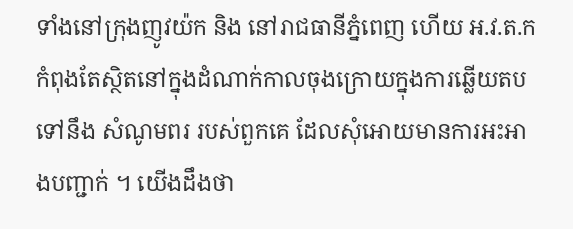ទាំងនៅក្រុងញូវយ៉ក និង នៅរាជធានីភ្នំពេញ ហើយ អ.វ.ត.ក កំពុងតែស្ថិតនៅក្នុងដំណាក់កាលចុងក្រោយក្នុងការឆ្លើយតបទៅនឹង សំណូមពរ របស់ពួកគេ ដែលសុំអោយមានការអះអាងបញ្ជាក់ ។ យើងដឹងថា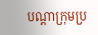បណ្ដាក្រុមប្រ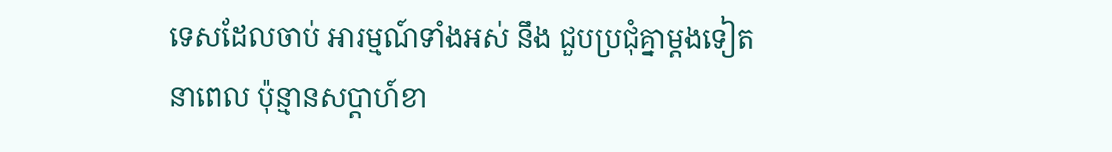ទេសដែលចាប់ អារម្មណ៍ទាំងអស់ នឹង ជួបប្រជុំគ្នាម្ដងទៀតនាពេល ប៉ុន្មានសប្ដាហ៍ខា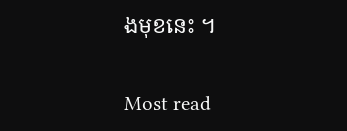ងមុខនេះ ។

Most read